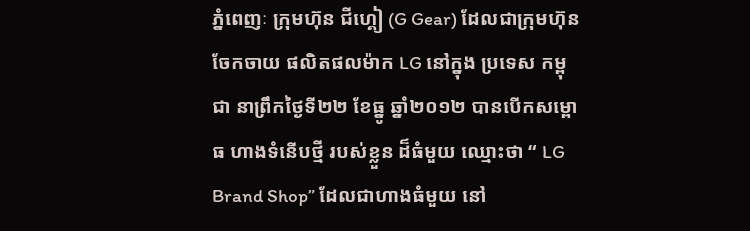ភ្នំពេញៈ ក្រុមហ៊ុន ជីហ្គៀ (G Gear) ដែលជាក្រុមហ៊ុនចែកចាយ ផលិតផលម៉ាក LG នៅក្នុង ប្រទេស កម្ពុជា នាព្រឹកថ្ងៃទី២២ ខែធ្នូ ឆ្នាំ២០១២ បានបើកសម្ពោធ ហាងទំនើបថ្មី របស់ខ្លួន ដ៏ធំមួយ ឈ្មោះថា “ LG Brand Shop” ដែលជាហាងធំមួយ នៅ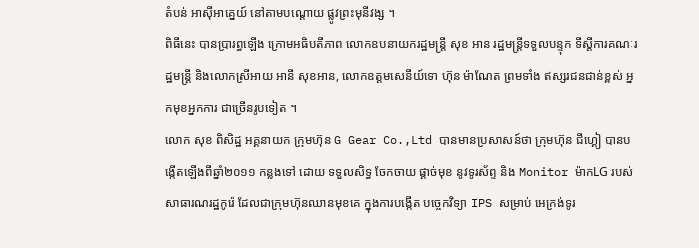តំបន់ អាស៊ីអាគ្នេយ៍ នៅតាមបណ្តោយ ផ្លូវព្រះមុនីវង្ស ។
ពិធីនេះ បានប្រារព្ធឡើង ក្រោមអធិបតីភាព លោកឧបនាយករដ្ឋមន្រ្តី សុខ អាន រដ្ឋមន្រ្តីទទួលបន្ទុក ទីស្តីការគណៈរដ្ឋមន្រ្តី និងលោកស្រីអាយ អានី សុខអាន, លោកឧត្តមសេនីយ៍ទោ ហ៊ុន ម៉ាណែត ព្រមទាំង ឥស្សរជនជាន់ខ្ពស់ អ្នកមុខអ្នកការ ជាច្រើនរូបទៀត ។
លោក សុខ ពិសិដ្ឋ អគ្គនាយក ក្រុមហ៊ុន G Gear Co.,Ltd បានមានប្រសាសន៍ថា ក្រុមហ៊ុន ជីហ្គៀ បានបង្កើតឡើងពីឆ្នាំ២០១១ កន្លងទៅ ដោយ ទទួលសិទ្ធ ចែកចាយ ផ្តាច់មុខ នូវទូរស័ព្ទ និង Monitor ម៉ាកLG របស់សាធារណរដ្ឋកូរ៉េ ដែលជាក្រុមហ៊ុនឈានមុខគេ ក្នុងការបង្កើត បច្ចេកវិទ្យា IPS សម្រាប់ អេក្រង់ទូរ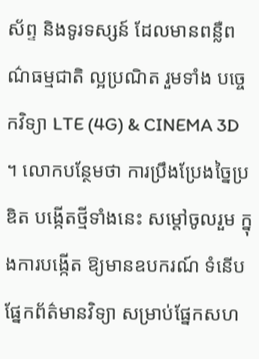ស័ព្ទ និងទូរទស្សន៍ ដែលមានពន្លឺពណ៌ធម្មជាតិ ល្អប្រណិត រួមទាំង បច្ចេកវិទ្យា LTE (4G) & CINEMA 3D ។ លោកបន្ថែមថា ការប្រឹងប្រែងច្នៃប្រឌិត បង្កើតថ្មីទាំងនេះ សម្តៅចូលរួម ក្នុងការបង្កើត ឱ្យមានឧបករណ៍ ទំនើបផ្នែកព័ត៌មានវិទ្យា សម្រាប់ផ្នែកសហ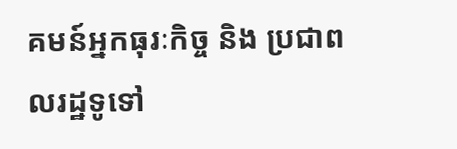គមន៍អ្នកធុរៈកិច្ច និង ប្រជាពលរដ្ឋទូទៅ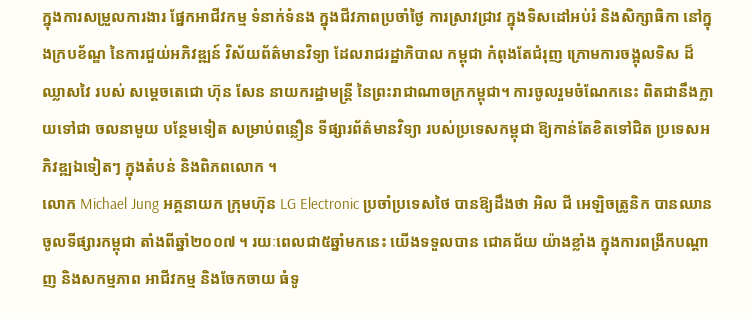ក្នុងការសម្រួលការងារ ផ្នែកអាជីវកម្ម ទំនាក់ទំនង ក្នុងជីវភាពប្រចាំថ្ងៃ ការស្រាវជ្រាវ ក្នុងទិសដៅអប់រំ និងសិក្សាធិកា នៅក្នុងក្របខ័ណ្ឌ នៃការជួយ់អភិវឌ្ឍន៍ វិស័យព័ត៌មានវិទ្យា ដែលរាជរដ្ឋាភិបាល កម្ពុជា កំពុងតែជំរុញ ក្រោមការចង្អុលទិស ដ៏ឈ្លាសវៃ របស់ សម្តេចតេជោ ហ៊ុន សែន នាយករដ្ឋាមន្រ្តី នៃព្រះរាជាណាចក្រកម្ពុជា។ ការចូលរួមចំណែកនេះ ពិតជានឹងក្លាយទៅជា ចលនាមួយ បន្ថែមទៀត សម្រាប់ពន្លឿន ទីផ្សារព័ត៌មានវិទ្យា របស់ប្រទេសកម្ពុជា ឱ្យកាន់តែខិតទៅជិត ប្រទេសអភិវឌ្ឍឯទៀតៗ ក្នុងតំបន់ និងពិភពលោក ។
លោក Michael Jung អគ្គនាយក ក្រុមហ៊ុន LG Electronic ប្រចាំប្រទេសថៃ បានឱ្យដឹងថា អិល ជី អេឡិចត្រូនិក បានឈានចូលទីផ្សារកម្ពុជា តាំងពីឆ្នាំ២០០៧ ។ រយៈពេលជា៥ឆ្នាំមកនេះ យើងទទួលបាន ជោគជ័យ យ៉ាងខ្លាំង ក្នុងការពង្រីកបណ្តាញ និងសកម្មភាព អាជីវកម្ម និងចែកចាយ ធំទូ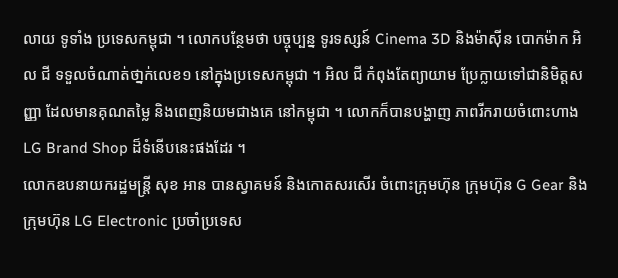លាយ ទូទាំង ប្រទេសកម្ពុជា ។ លោកបន្ថែមថា បច្ចុប្បន្ន ទូរទស្សន៍ Cinema 3D និងម៉ាស៊ីន បោកម៉ាក អិល ជី ទទួលចំណាត់ថា្នក់លេខ១ នៅក្នុងប្រទេសកម្ពុជា ។ អិល ជី កំពុងតែព្យាយាម ប្រែក្លាយទៅជានិមិត្តសញ្ញា ដែលមានគុណតម្លៃ និងពេញនិយមជាងគេ នៅកម្ពុជា ។ លោកក៏បានបង្ហាញ ភាពរីករាយចំពោះហាង LG Brand Shop ដ៏ទំនើបនេះផងដែរ ។
លោកឧបនាយករដ្ឋមន្រ្តី សុខ អាន បានស្វាគមន៍ និងកោតសរសើរ ចំពោះក្រុមហ៊ុន ក្រុមហ៊ុន G Gear និងក្រុមហ៊ុន LG Electronic ប្រចាំប្រទេស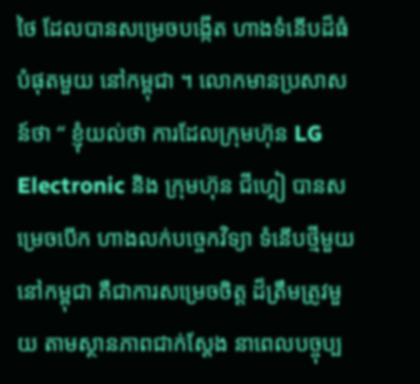ថៃ ដែលបានសម្រេចបង្កើត ហាងទំនើបដ៏ធំបំផុតមួយ នៅកម្ពុជា ។ លោកមានប្រសាសន៍ថា “ ខ្ញុំយល់ថា ការដែលក្រុមហ៊ុន LG Electronic និង ក្រុមហ៊ុន ជីហ្គៀ បានសម្រេចបើក ហាងលក់បច្ចេកវិទ្យា ទំនើបថ្មីមួយ នៅកម្ពុជា គឺជាការសម្រេចចិត្ត ដ៏ត្រឹមត្រូវមួយ តាមស្ថានភាពជាក់ស្តែង នាពេលបច្ចុប្ប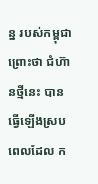ន្ន របស់កម្ពុជា ព្រោះថា ជំហ៊ានថ្មីនេះ បានធ្វើឡើងស្របពេលដែល ក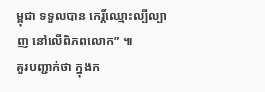ម្ពុជា ទទួលបាន កេរិ៍្តឈ្មោះល្បីល្បាញ នៅលើពិភពលោក” ៕
គួរបញ្ជាក់ថា ក្នុងក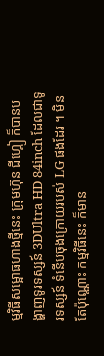ម្មវិធីសម្អោធហាងថ្មីនេះ ក្រុមហ៊ុន ជីហ្គៀ ក៏បានបង្ហាញទូរទស្សន៍ 3DUltra HD 84inch ដែលជាទូរទស្សន៍ ទំនើបចុងក្រោយរបស់ LG ផងដែរ ។ មិនតែប៉ុណ្ណោះ កម្មវិធីនេះ ក៏មាន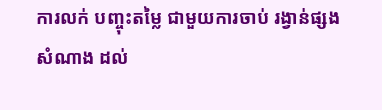ការលក់ បញ្ចុះតម្លៃ ជាមួយការចាប់ រង្វាន់ផ្សងសំណាង ដល់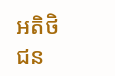អតិថិជន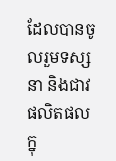ដែលបានចូលរួមទស្សនា និងជាវផលិតផល ក្នុ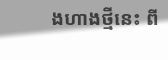ងហាងថ្មីនេះ ពី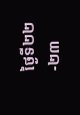ថ្ងៃទី២២-២៣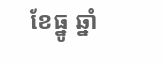ខែធ្នូ ឆ្នាំ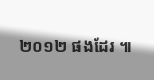២០១២ ផងដែរ ៕